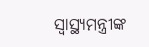ସ୍ୱାସ୍ଥ୍ୟମନ୍ତ୍ରୀଙ୍କ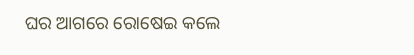ଘର ଆଗରେ ରୋଷେଇ କଲେ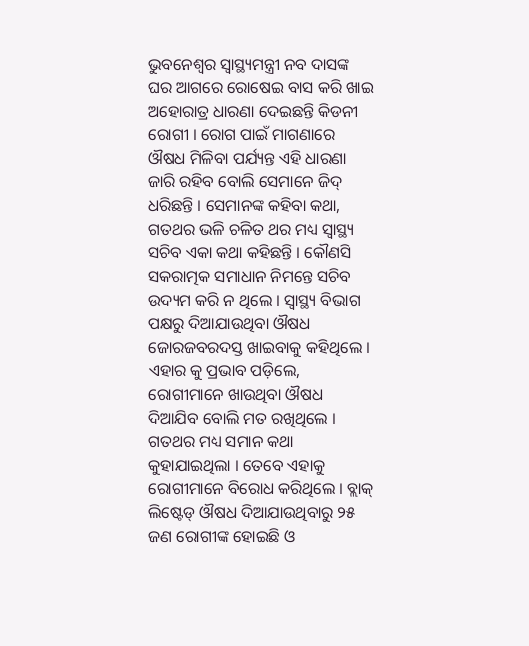ଭୁବନେଶ୍ୱର ସ୍ୱାସ୍ଥ୍ୟମନ୍ତ୍ରୀ ନବ ଦାସଙ୍କ ଘର ଆଗରେ ରୋଷେଇ ବାସ କରି ଖାଇ ଅହୋରାତ୍ର ଧାରଣା ଦେଇଛନ୍ତି କିଡନୀ ରୋଗୀ । ରୋଗ ପାଇଁ ମାଗଣାରେ ଔଷଧ ମିଳିବା ପର୍ଯ୍ୟନ୍ତ ଏହି ଧାରଣା ଜାରି ରହିବ ବୋଲି ସେମାନେ ଜିଦ୍ ଧରିଛନ୍ତି । ସେମାନଙ୍କ କହିବା କଥା, ଗତଥର ଭଳି ଚଳିତ ଥର ମଧ୍ୟ ସ୍ୱାସ୍ଥ୍ୟ ସଚିବ ଏକା କଥା କହିଛନ୍ତି । କୌଣସି ସକରାତ୍ମକ ସମାଧାନ ନିମନ୍ତେ ସଚିବ ଉଦ୍ୟମ କରି ନ ଥିଲେ । ସ୍ୱାସ୍ଥ୍ୟ ବିଭାଗ ପକ୍ଷରୁ ଦିଆଯାଉଥିବା ଔଷଧ ଜୋରଜବରଦସ୍ତ ଖାଇବାକୁ କହିଥିଲେ । ଏହାର କୁ ପ୍ରଭାବ ପଡ଼ିଲେ, ରୋଗୀମାନେ ଖାଉଥିବା ଔଷଧ ଦିଆଯିବ ବୋଲି ମତ ରଖିଥିଲେ ।
ଗତଥର ମଧ୍ୟ ସମାନ କଥା କୁହାଯାଇଥିଲା । ତେବେ ଏହାକୁ ରୋଗୀମାନେ ବିରୋଧ କରିଥିଲେ । ବ୍ଲାକ୍ ଲିଷ୍ଟେଡ୍ ଔଷଧ ଦିଆଯାଉଥିବାରୁ ୨୫ ଜଣ ରୋଗୀଙ୍କ ହୋଇଛି ଓ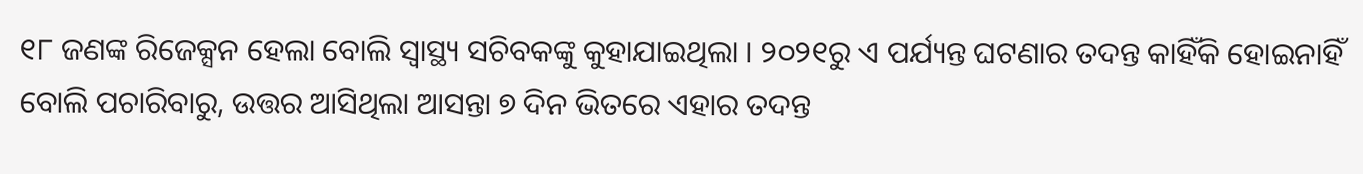୧୮ ଜଣଙ୍କ ରିଜେକ୍ସନ ହେଲା ବୋଲି ସ୍ୱାସ୍ଥ୍ୟ ସଚିବକଙ୍କୁ କୁହାଯାଇଥିଲା । ୨୦୨୧ରୁ ଏ ପର୍ଯ୍ୟନ୍ତ ଘଟଣାର ତଦନ୍ତ କାହିଁକି ହୋଇନାହିଁ ବୋଲି ପଚାରିବାରୁ, ଉତ୍ତର ଆସିଥିଲା ଆସନ୍ତା ୭ ଦିନ ଭିତରେ ଏହାର ତଦନ୍ତ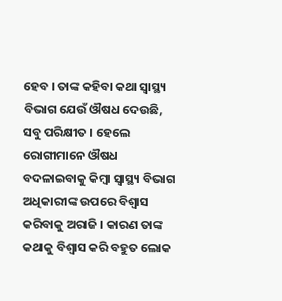ହେବ । ତାଙ୍କ କହିବା କଥା ସ୍ୱାସ୍ଥ୍ୟ ବିଭାଗ ଯେଉଁ ଔଷଧ ଦେଉଛି, ସବୁ ପରିକ୍ଷୀତ । ହେଲେ ରୋଗୀମାନେ ଔଷଧ ବଦଳାଇବାକୁ କିମ୍ବା ସ୍ୱାସ୍ଥ୍ୟ ବିଭାଗ ଅଧିକାରୀଙ୍କ ଉପରେ ବିଶ୍ୱାସ କରିବାକୁ ଅରାଜି । କାରଣ ତାଙ୍କ କଥାକୁ ବିଶ୍ୱାସ କରି ବହୁତ ଲୋକ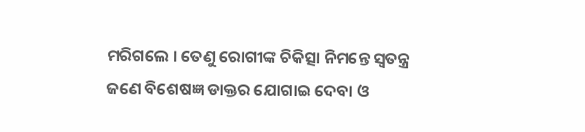ମରିଗଲେ । ତେଣୁ ରୋଗୀଙ୍କ ଚିକିତ୍ସା ନିମନ୍ତେ ସ୍ୱତନ୍ତ୍ର ଜଣେ ବିଶେଷଜ୍ଞ ଡାକ୍ତର ଯୋଗାଇ ଦେବା ଓ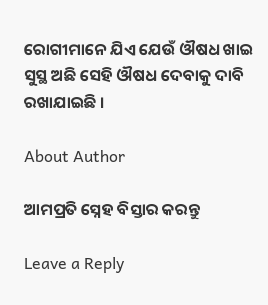ରୋଗୀମାନେ ଯିଏ ଯେଉଁ ଔଷଧ ଖାଇ ସୁସ୍ଥ ଅଛି ସେହି ଔଷଧ ଦେବାକୁ ଦାବି ରଖାଯାଇଛି ।

About Author

ଆମପ୍ରତି ସ୍ନେହ ବିସ୍ତାର କରନ୍ତୁ

Leave a Reply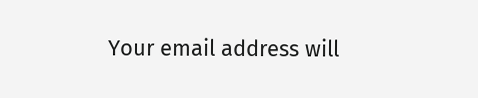Your email address will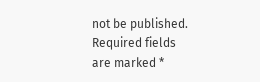not be published. Required fields are marked *